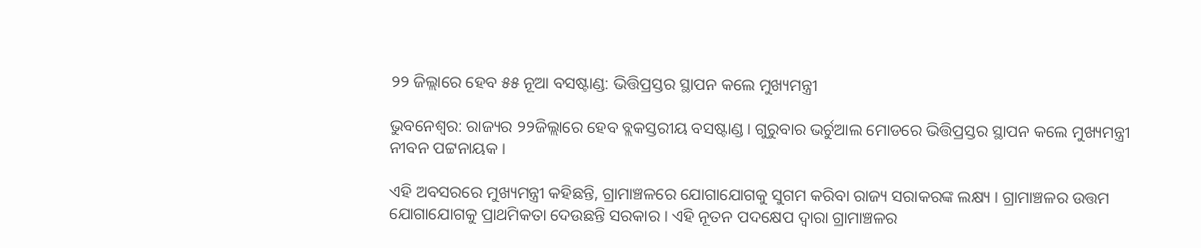୨୨ ଜିଲ୍ଲାରେ ହେବ ୫୫ ନୂଆ ବସଷ୍ଟାଣ୍ଡ: ଭିତ୍ତିପ୍ରସ୍ତର ସ୍ଥାପନ କଲେ ମୁଖ୍ୟମନ୍ତ୍ରୀ

ଭୁବନେଶ୍ୱର: ରାଜ୍ୟର ୨୨ଜିଲ୍ଲାରେ ହେବ ବ୍ଲକସ୍ତରୀୟ ବସଷ୍ଟାଣ୍ଡ । ଗୁରୁବାର ଭର୍ଚୁଆଲ ମୋଡରେ ଭିତ୍ତିପ୍ରସ୍ତର ସ୍ଥାପନ କଲେ ମୁଖ୍ୟମନ୍ତ୍ରୀ ନୀବନ ପଟ୍ଟନାୟକ ।

ଏହି ଅବସରରେ ମୁଖ୍ୟମନ୍ତ୍ରୀ କହିଛନ୍ତି, ଗ୍ରାମାଞ୍ଚଳରେ ଯୋଗାଯୋଗକୁ ସୁଗମ କରିବା ରାଜ୍ୟ ସରାକରଙ୍କ ଲକ୍ଷ୍ୟ । ଗ୍ରାମାଞ୍ଚଳର ଉତ୍ତମ ଯୋଗାଯୋଗକୁ ପ୍ରାଥମିକତା ଦେଉଛନ୍ତି ସରକାର । ଏହି ନୂତନ ପଦକ୍ଷେପ ଦ୍ୱାରା ଗ୍ରାମାଞ୍ଚଳର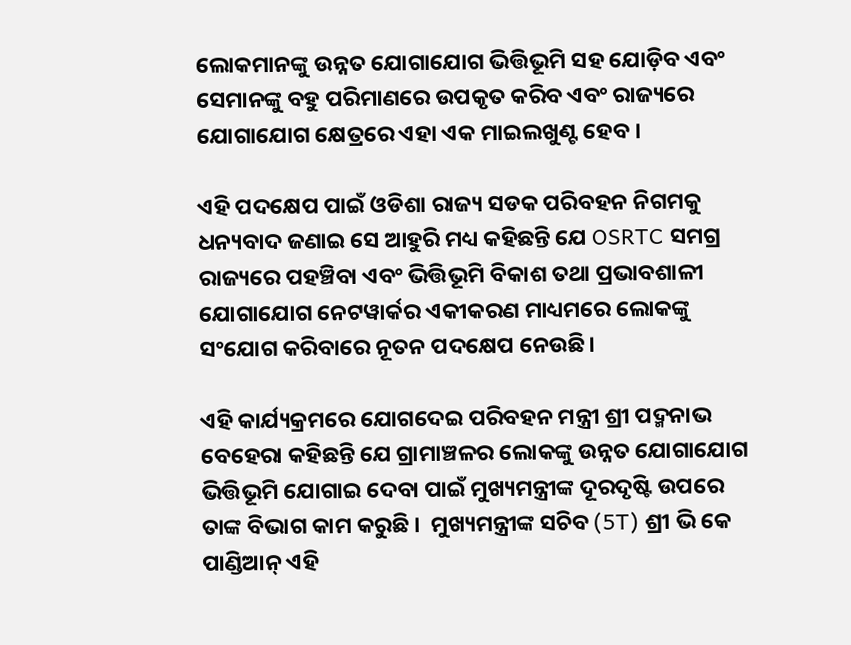ଲୋକମାନଙ୍କୁ ଉନ୍ନତ ଯୋଗାଯୋଗ ଭିତ୍ତିଭୂମି ସହ ଯୋଡ଼ିବ ଏବଂ ସେମାନଙ୍କୁ ବହୁ ପରିମାଣରେ ଉପକୃତ କରିବ ଏବଂ ରାଜ୍ୟରେ ଯୋଗାଯୋଗ କ୍ଷେତ୍ରରେ ଏହା ଏକ ମାଇଲଖୁଣ୍ଟ ହେବ ।

ଏହି ପଦକ୍ଷେପ ପାଇଁ ଓଡିଶା ରାଜ୍ୟ ସଡକ ପରିବହନ ନିଗମକୁ ଧନ୍ୟବାଦ ଜଣାଇ ସେ ଆହୁରି ମଧ୍ୟ କହିଛନ୍ତି ଯେ OSRTC ସମଗ୍ର ରାଜ୍ୟରେ ପହଞ୍ଚିବା ଏବଂ ଭିତ୍ତିଭୂମି ବିକାଶ ତଥା ପ୍ରଭାବଶାଳୀ ଯୋଗାଯୋଗ ନେଟୱାର୍କର ଏକୀକରଣ ମାଧ୍ୟମରେ ଲୋକଙ୍କୁ ସଂଯୋଗ କରିବାରେ ନୂତନ ପଦକ୍ଷେପ ନେଉଛି।

ଏହି କାର୍ଯ୍ୟକ୍ରମରେ ଯୋଗଦେଇ ପରିବହନ ମନ୍ତ୍ରୀ ଶ୍ରୀ ପଦ୍ମନାଭ ବେହେରା କହିଛନ୍ତି ଯେ ଗ୍ରାମାଞ୍ଚଳର ଲୋକଙ୍କୁ ଉନ୍ନତ ଯୋଗାଯୋଗ ଭିତ୍ତିଭୂମି ଯୋଗାଇ ଦେବା ପାଇଁ ମୁଖ୍ୟମନ୍ତ୍ରୀଙ୍କ ଦୂରଦୃଷ୍ଟି ଉପରେ ତାଙ୍କ ବିଭାଗ କାମ କରୁଛି ।  ମୁଖ୍ୟମନ୍ତ୍ରୀଙ୍କ ସଚିବ (5T) ଶ୍ରୀ ଭି କେ ପାଣ୍ଡିଆନ୍ ଏହି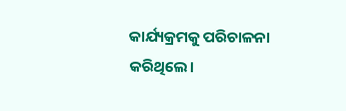କାର୍ଯ୍ୟକ୍ରମକୁ ପରିଚାଳନା କରିଥିଲେ।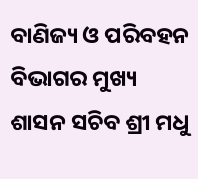ବାଣିଜ୍ୟ ଓ ପରିବହନ ବିଭାଗର ମୁଖ୍ୟ ଶାସନ ସଚିବ ଶ୍ରୀ ମଧୁ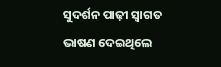ସୁଦର୍ଶନ ପାଢ଼ୀ ସ୍ୱାଗତ ଭାଷଣ ଦେଇଥିଲେ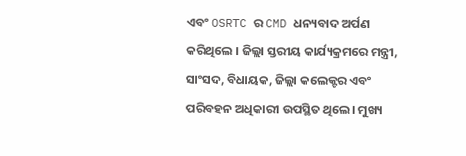ଏବଂ OSRTC ର CMD ଧନ୍ୟବାଦ ଅର୍ପଣ କରିଥିଲେ । ଜିଲ୍ଲା ସ୍ତରୀୟ କାର୍ଯ୍ୟକ୍ରମରେ ମନ୍ତ୍ରୀ, ସାଂସଦ, ବିଧାୟକ, ଜିଲ୍ଲା କଲେକ୍ଟର ଏବଂ ପରିବହନ ଅଧିକାରୀ ଉପସ୍ଥିତ ଥିଲେ। ମୁଖ୍ୟ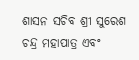ଶାସନ ସଚିବ ଶ୍ରୀ ସୁରେଶ ଚନ୍ଦ୍ର ମହାପାତ୍ର ଏବଂ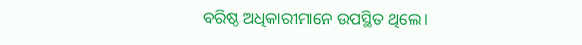ବରିଷ୍ଠ ଅଧିକାରୀମାନେ ଉପସ୍ଥିତ ଥିଲେ।